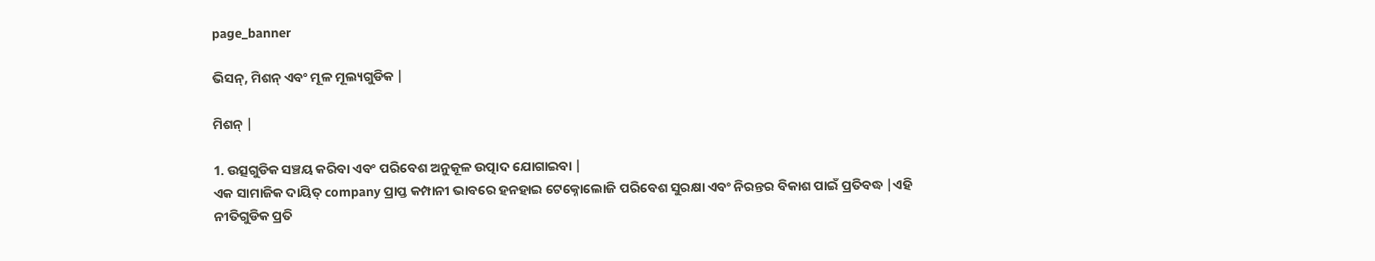page_banner

ଭିସନ୍, ମିଶନ୍ ଏବଂ ମୂଳ ମୂଲ୍ୟଗୁଡିକ |

ମିଶନ୍ |

1. ଉତ୍ସଗୁଡିକ ସଞ୍ଚୟ କରିବା ଏବଂ ପରିବେଶ ଅନୁକୂଳ ଉତ୍ପାଦ ଯୋଗାଇବା |
ଏକ ସାମାଜିକ ଦାୟିତ୍ company ପ୍ରାପ୍ତ କମ୍ପାନୀ ଭାବରେ ହନହାଇ ଟେକ୍ନୋଲୋଜି ପରିବେଶ ସୁରକ୍ଷା ଏବଂ ନିରନ୍ତର ବିକାଶ ପାଇଁ ପ୍ରତିବଦ୍ଧ |ଏହି ନୀତିଗୁଡିକ ପ୍ରତି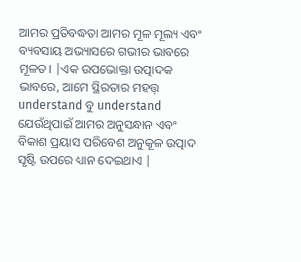ଆମର ପ୍ରତିବଦ୍ଧତା ଆମର ମୂଳ ମୂଲ୍ୟ ଏବଂ ବ୍ୟବସାୟ ଅଭ୍ୟାସରେ ଗଭୀର ଭାବରେ ମୂଳତ। |ଏକ ଉପଭୋକ୍ତା ଉତ୍ପାଦକ ଭାବରେ, ଆମେ ସ୍ଥିରତାର ମହତ୍ତ୍ understand ବୁ understand ଯେଉଁଥିପାଇଁ ଆମର ଅନୁସନ୍ଧାନ ଏବଂ ବିକାଶ ପ୍ରୟାସ ପରିବେଶ ଅନୁକୂଳ ଉତ୍ପାଦ ସୃଷ୍ଟି ଉପରେ ଧ୍ୟାନ ଦେଇଥାଏ |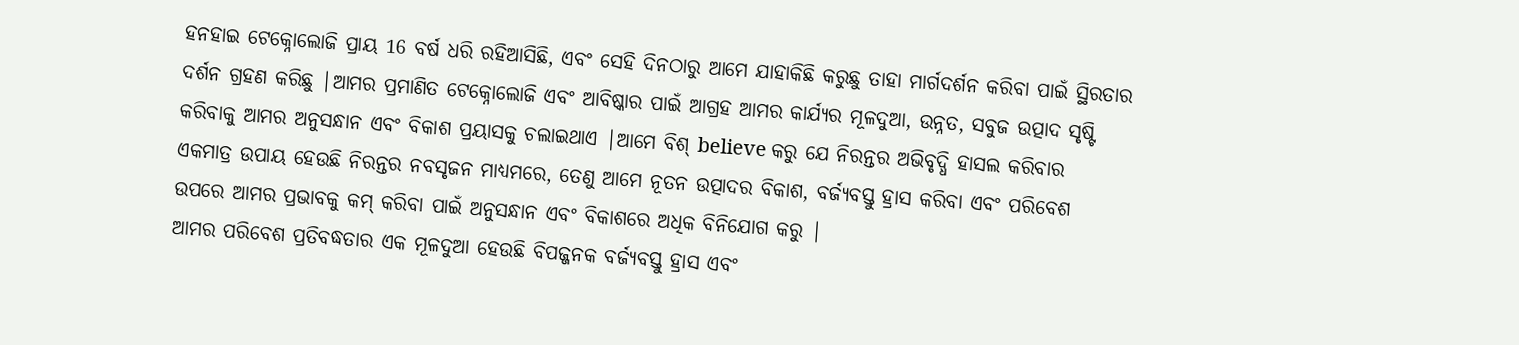ହନହାଇ ଟେକ୍ନୋଲୋଜି ପ୍ରାୟ 16 ବର୍ଷ ଧରି ରହିଆସିଛି, ଏବଂ ସେହି ଦିନଠାରୁ ଆମେ ଯାହାକିଛି କରୁଛୁ ତାହା ମାର୍ଗଦର୍ଶନ କରିବା ପାଇଁ ସ୍ଥିରତାର ଦର୍ଶନ ଗ୍ରହଣ କରିଛୁ |ଆମର ପ୍ରମାଣିତ ଟେକ୍ନୋଲୋଜି ଏବଂ ଆବିଷ୍କାର ପାଇଁ ଆଗ୍ରହ ଆମର କାର୍ଯ୍ୟର ମୂଳଦୁଆ, ଉନ୍ନତ, ସବୁଜ ଉତ୍ପାଦ ସୃଷ୍ଟି କରିବାକୁ ଆମର ଅନୁସନ୍ଧାନ ଏବଂ ବିକାଶ ପ୍ରୟାସକୁ ଚଲାଇଥାଏ |ଆମେ ବିଶ୍ believe କରୁ ଯେ ନିରନ୍ତର ଅଭିବୃଦ୍ଧି ହାସଲ କରିବାର ଏକମାତ୍ର ଉପାୟ ହେଉଛି ନିରନ୍ତର ନବସୃଜନ ମାଧ୍ୟମରେ, ତେଣୁ ଆମେ ନୂତନ ଉତ୍ପାଦର ବିକାଶ, ବର୍ଜ୍ୟବସ୍ତୁ ହ୍ରାସ କରିବା ଏବଂ ପରିବେଶ ଉପରେ ଆମର ପ୍ରଭାବକୁ କମ୍ କରିବା ପାଇଁ ଅନୁସନ୍ଧାନ ଏବଂ ବିକାଶରେ ଅଧିକ ବିନିଯୋଗ କରୁ |
ଆମର ପରିବେଶ ପ୍ରତିବଦ୍ଧତାର ଏକ ମୂଳଦୁଆ ହେଉଛି ବିପଜ୍ଜନକ ବର୍ଜ୍ୟବସ୍ତୁ ହ୍ରାସ ଏବଂ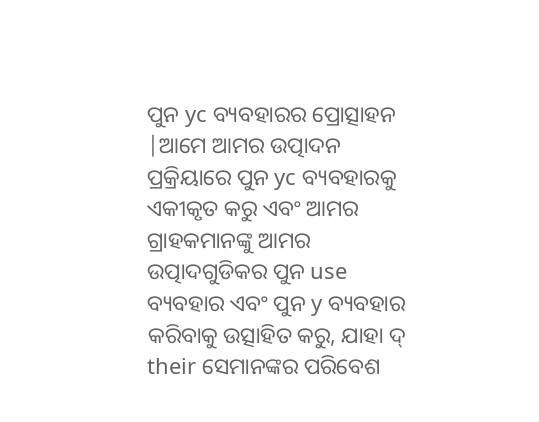ପୁନ yc ବ୍ୟବହାରର ପ୍ରୋତ୍ସାହନ |ଆମେ ଆମର ଉତ୍ପାଦନ ପ୍ରକ୍ରିୟାରେ ପୁନ yc ବ୍ୟବହାରକୁ ଏକୀକୃତ କରୁ ଏବଂ ଆମର ଗ୍ରାହକମାନଙ୍କୁ ଆମର ଉତ୍ପାଦଗୁଡିକର ପୁନ use ବ୍ୟବହାର ଏବଂ ପୁନ y ବ୍ୟବହାର କରିବାକୁ ଉତ୍ସାହିତ କରୁ, ଯାହା ଦ୍ their ସେମାନଙ୍କର ପରିବେଶ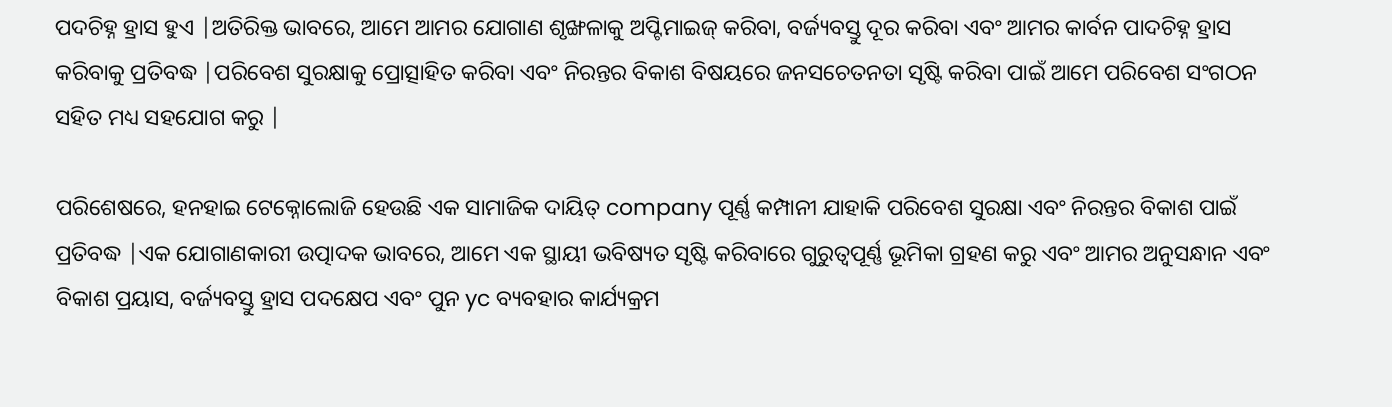ପଦଚିହ୍ନ ହ୍ରାସ ହୁଏ |ଅତିରିକ୍ତ ଭାବରେ, ଆମେ ଆମର ଯୋଗାଣ ଶୃଙ୍ଖଳାକୁ ଅପ୍ଟିମାଇଜ୍ କରିବା, ବର୍ଜ୍ୟବସ୍ତୁ ଦୂର କରିବା ଏବଂ ଆମର କାର୍ବନ ପାଦଚିହ୍ନ ହ୍ରାସ କରିବାକୁ ପ୍ରତିବଦ୍ଧ |ପରିବେଶ ସୁରକ୍ଷାକୁ ପ୍ରୋତ୍ସାହିତ କରିବା ଏବଂ ନିରନ୍ତର ବିକାଶ ବିଷୟରେ ଜନସଚେତନତା ସୃଷ୍ଟି କରିବା ପାଇଁ ଆମେ ପରିବେଶ ସଂଗଠନ ସହିତ ମଧ୍ୟ ସହଯୋଗ କରୁ |

ପରିଶେଷରେ, ହନହାଇ ଟେକ୍ନୋଲୋଜି ହେଉଛି ଏକ ସାମାଜିକ ଦାୟିତ୍ company ପୂର୍ଣ୍ଣ କମ୍ପାନୀ ଯାହାକି ପରିବେଶ ସୁରକ୍ଷା ଏବଂ ନିରନ୍ତର ବିକାଶ ପାଇଁ ପ୍ରତିବଦ୍ଧ |ଏକ ଯୋଗାଣକାରୀ ଉତ୍ପାଦକ ଭାବରେ, ଆମେ ଏକ ସ୍ଥାୟୀ ଭବିଷ୍ୟତ ସୃଷ୍ଟି କରିବାରେ ଗୁରୁତ୍ୱପୂର୍ଣ୍ଣ ଭୂମିକା ଗ୍ରହଣ କରୁ ଏବଂ ଆମର ଅନୁସନ୍ଧାନ ଏବଂ ବିକାଶ ପ୍ରୟାସ, ବର୍ଜ୍ୟବସ୍ତୁ ହ୍ରାସ ପଦକ୍ଷେପ ଏବଂ ପୁନ yc ବ୍ୟବହାର କାର୍ଯ୍ୟକ୍ରମ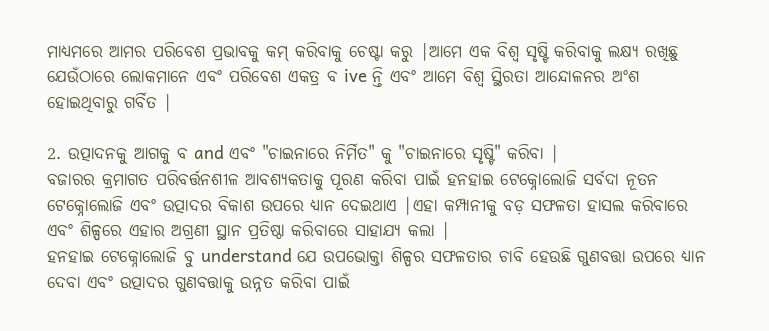ମାଧ୍ୟମରେ ଆମର ପରିବେଶ ପ୍ରଭାବକୁ କମ୍ କରିବାକୁ ଚେଷ୍ଟା କରୁ |ଆମେ ଏକ ବିଶ୍ୱ ସୃଷ୍ଟି କରିବାକୁ ଲକ୍ଷ୍ୟ ରଖିଛୁ ଯେଉଁଠାରେ ଲୋକମାନେ ଏବଂ ପରିବେଶ ଏକତ୍ର ବ ive ନ୍ତି ଏବଂ ଆମେ ବିଶ୍ୱ ସ୍ଥିରତା ଆନ୍ଦୋଳନର ଅଂଶ ହୋଇଥିବାରୁ ଗର୍ବିତ |

2. ଉତ୍ପାଦନକୁ ଆଗକୁ ବ and ଏବଂ "ଚାଇନାରେ ନିର୍ମିତ" କୁ "ଚାଇନାରେ ସୃଷ୍ଟି" କରିବା |
ବଜାରର କ୍ରମାଗତ ପରିବର୍ତ୍ତନଶୀଳ ଆବଶ୍ୟକତାକୁ ପୂରଣ କରିବା ପାଇଁ ହନହାଇ ଟେକ୍ନୋଲୋଜି ସର୍ବଦା ନୂତନ ଟେକ୍ନୋଲୋଜି ଏବଂ ଉତ୍ପାଦର ବିକାଶ ଉପରେ ଧ୍ୟାନ ଦେଇଥାଏ |ଏହା କମ୍ପାନୀକୁ ବଡ଼ ସଫଳତା ହାସଲ କରିବାରେ ଏବଂ ଶିଳ୍ପରେ ଏହାର ଅଗ୍ରଣୀ ସ୍ଥାନ ପ୍ରତିଷ୍ଠା କରିବାରେ ସାହାଯ୍ୟ କଲା |
ହନହାଇ ଟେକ୍ନୋଲୋଜି ବୁ understand ଯେ ଉପଭୋକ୍ତା ଶିଳ୍ପର ସଫଳତାର ଚାବି ହେଉଛି ଗୁଣବତ୍ତା ଉପରେ ଧ୍ୟାନ ଦେବା ଏବଂ ଉତ୍ପାଦର ଗୁଣବତ୍ତାକୁ ଉନ୍ନତ କରିବା ପାଇଁ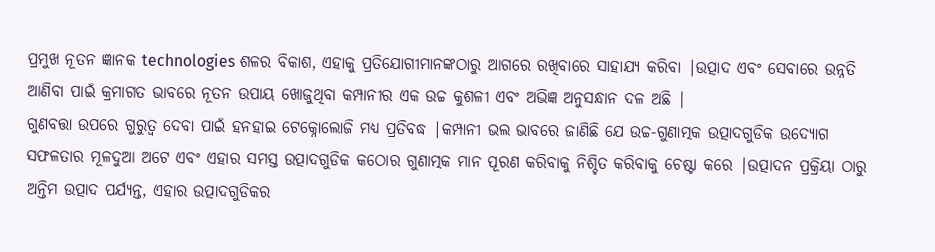ପ୍ରମୁଖ ନୂତନ ଜ୍ଞାନକ technologies ଶଳର ବିକାଶ, ଏହାକୁ ପ୍ରତିଯୋଗୀମାନଙ୍କଠାରୁ ଆଗରେ ରଖିବାରେ ସାହାଯ୍ୟ କରିବା |ଉତ୍ପାଦ ଏବଂ ସେବାରେ ଉନ୍ନତି ଆଣିବା ପାଇଁ କ୍ରମାଗତ ଭାବରେ ନୂତନ ଉପାୟ ଖୋଜୁଥିବା କମ୍ପାନୀର ଏକ ଉଚ୍ଚ କୁଶଳୀ ଏବଂ ଅଭିଜ୍ଞ ଅନୁସନ୍ଧାନ ଦଳ ଅଛି |
ଗୁଣବତ୍ତା ଉପରେ ଗୁରୁତ୍ୱ ଦେବା ପାଇଁ ହନହାଇ ଟେକ୍ନୋଲୋଜି ମଧ୍ୟ ପ୍ରତିବଦ୍ଧ |କମ୍ପାନୀ ଭଲ ଭାବରେ ଜାଣିଛି ଯେ ଉଚ୍ଚ-ଗୁଣାତ୍ମକ ଉତ୍ପାଦଗୁଡିକ ଉଦ୍ୟୋଗ ସଫଳତାର ମୂଳଦୁଆ ଅଟେ ଏବଂ ଏହାର ସମସ୍ତ ଉତ୍ପାଦଗୁଡିକ କଠୋର ଗୁଣାତ୍ମକ ମାନ ପୂରଣ କରିବାକୁ ନିଶ୍ଚିତ କରିବାକୁ ଚେଷ୍ଟା କରେ |ଉତ୍ପାଦନ ପ୍ରକ୍ରିୟା ଠାରୁ ଅନ୍ତିମ ଉତ୍ପାଦ ପର୍ଯ୍ୟନ୍ତ, ଏହାର ଉତ୍ପାଦଗୁଡିକର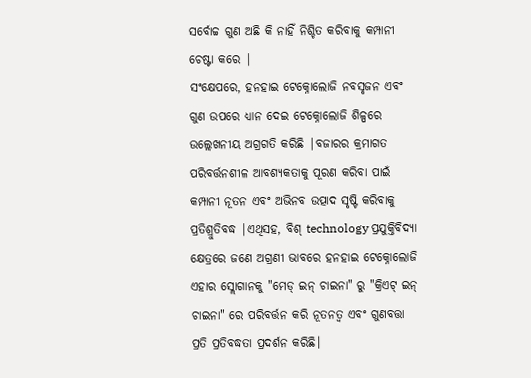ସର୍ବୋଚ୍ଚ ଗୁଣ ଅଛି କି ନାହିଁ ନିଶ୍ଚିତ କରିବାକୁ କମ୍ପାନୀ ଚେଷ୍ଟା କରେ |
ସଂକ୍ଷେପରେ, ହନହାଇ ଟେକ୍ନୋଲୋଜି ନବସୃଜନ ଏବଂ ଗୁଣ ଉପରେ ଧ୍ୟାନ ଦେଇ ଟେକ୍ନୋଲୋଜି ଶିଳ୍ପରେ ଉଲ୍ଲେଖନୀୟ ଅଗ୍ରଗତି କରିଛି |ବଜାରର କ୍ରମାଗତ ପରିବର୍ତ୍ତନଶୀଳ ଆବଶ୍ୟକତାକୁ ପୂରଣ କରିବା ପାଇଁ କମ୍ପାନୀ ନୂତନ ଏବଂ ଅଭିନବ ଉତ୍ପାଦ ସୃଷ୍ଟି କରିବାକୁ ପ୍ରତିଶ୍ରୁତିବଦ୍ଧ |ଏଥିସହ, ବିଶ୍ technology ପ୍ରଯୁକ୍ତିବିଦ୍ୟା କ୍ଷେତ୍ରରେ ଜଣେ ଅଗ୍ରଣୀ ଭାବରେ ହନହାଇ ଟେକ୍ନୋଲୋଜି ଏହାର ସ୍ଲୋଗାନକୁ "ମେଡ୍ ଇନ୍ ଚାଇନା" ରୁ "କ୍ରିଏଟ୍ ଇନ୍ ଚାଇନା" ରେ ପରିବର୍ତ୍ତନ କରି ନୂତନତ୍ୱ ଏବଂ ଗୁଣବତ୍ତା ପ୍ରତି ପ୍ରତିବଦ୍ଧତା ପ୍ରଦର୍ଶନ କରିଛି।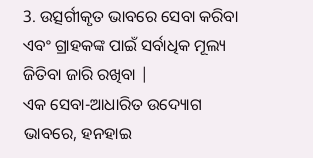3. ଉତ୍ସର୍ଗୀକୃତ ଭାବରେ ସେବା କରିବା ଏବଂ ଗ୍ରାହକଙ୍କ ପାଇଁ ସର୍ବାଧିକ ମୂଲ୍ୟ ଜିତିବା ଜାରି ରଖିବା |
ଏକ ସେବା-ଆଧାରିତ ଉଦ୍ୟୋଗ ଭାବରେ, ହନହାଇ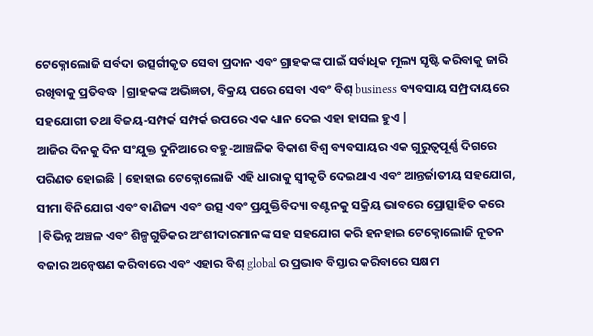ଟେକ୍ନୋଲୋଜି ସର୍ବଦା ଉତ୍ସର୍ଗୀକୃତ ସେବା ପ୍ରଦାନ ଏବଂ ଗ୍ରାହକଙ୍କ ପାଇଁ ସର୍ବାଧିକ ମୂଲ୍ୟ ସୃଷ୍ଟି କରିବାକୁ ଜାରି ରଖିବାକୁ ପ୍ରତିବଦ୍ଧ |ଗ୍ରାହକଙ୍କ ଅଭିଜ୍ଞତା, ବିକ୍ରୟ ପରେ ସେବା ଏବଂ ବିଶ୍ business ବ୍ୟବସାୟ ସମ୍ପ୍ରଦାୟରେ ସହଯୋଗୀ ତଥା ବିଜୟ-ସମ୍ପର୍କ ସମ୍ପର୍କ ଉପରେ ଏକ ଧ୍ୟାନ ଦେଇ ଏହା ହାସଲ ହୁଏ |
ଆଜିର ଦିନକୁ ଦିନ ସଂଯୁକ୍ତ ଦୁନିଆରେ ବହୁ-ଆଞ୍ଚଳିକ ବିକାଶ ବିଶ୍ୱ ବ୍ୟବସାୟର ଏକ ଗୁରୁତ୍ୱପୂର୍ଣ୍ଣ ଦିଗରେ ପରିଣତ ହୋଇଛି |ହୋହାଇ ଟେକ୍ନୋଲୋଜି ଏହି ଧାରାକୁ ସ୍ୱୀକୃତି ଦେଇଥାଏ ଏବଂ ଆନ୍ତର୍ଜାତୀୟ ସହଯୋଗ, ସୀମା ବିନିଯୋଗ ଏବଂ ବାଣିଜ୍ୟ ଏବଂ ଉତ୍ସ ଏବଂ ପ୍ରଯୁକ୍ତିବିଦ୍ୟା ବଣ୍ଟନକୁ ସକ୍ରିୟ ଭାବରେ ପ୍ରୋତ୍ସାହିତ କରେ |ବିଭିନ୍ନ ଅଞ୍ଚଳ ଏବଂ ଶିଳ୍ପଗୁଡିକର ଅଂଶୀଦାରମାନଙ୍କ ସହ ସହଯୋଗ କରି ହନହାଇ ଟେକ୍ନୋଲୋଜି ନୂତନ ବଜାର ଅନ୍ୱେଷଣ କରିବାରେ ଏବଂ ଏହାର ବିଶ୍ global ର ପ୍ରଭାବ ବିସ୍ତାର କରିବାରେ ସକ୍ଷମ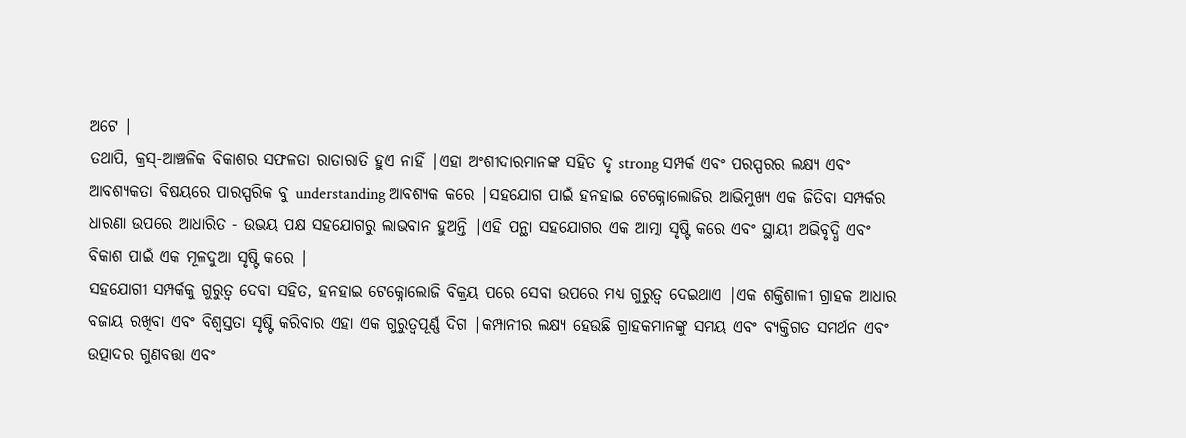ଅଟେ |
ତଥାପି, କ୍ରସ୍-ଆଞ୍ଚଳିକ ବିକାଶର ସଫଳତା ରାତାରାତି ହୁଏ ନାହିଁ |ଏହା ଅଂଶୀଦାରମାନଙ୍କ ସହିତ ଦୃ strong ସମ୍ପର୍କ ଏବଂ ପରସ୍ପରର ଲକ୍ଷ୍ୟ ଏବଂ ଆବଶ୍ୟକତା ବିଷୟରେ ପାରସ୍ପରିକ ବୁ understanding ଆବଶ୍ୟକ କରେ |ସହଯୋଗ ପାଇଁ ହନହାଇ ଟେକ୍ନୋଲୋଜିର ଆଭିମୁଖ୍ୟ ଏକ ଜିତିବା ସମ୍ପର୍କର ଧାରଣା ଉପରେ ଆଧାରିତ - ଉଭୟ ପକ୍ଷ ସହଯୋଗରୁ ଲାଭବାନ ହୁଅନ୍ତି |ଏହି ପନ୍ଥା ସହଯୋଗର ଏକ ଆତ୍ମା ସୃଷ୍ଟି କରେ ଏବଂ ସ୍ଥାୟୀ ଅଭିବୃଦ୍ଧି ଏବଂ ବିକାଶ ପାଇଁ ଏକ ମୂଳଦୁଆ ସୃଷ୍ଟି କରେ |
ସହଯୋଗୀ ସମ୍ପର୍କକୁ ଗୁରୁତ୍ୱ ଦେବା ସହିତ, ହନହାଇ ଟେକ୍ନୋଲୋଜି ବିକ୍ରୟ ପରେ ସେବା ଉପରେ ମଧ୍ୟ ଗୁରୁତ୍ୱ ଦେଇଥାଏ |ଏକ ଶକ୍ତିଶାଳୀ ଗ୍ରାହକ ଆଧାର ବଜାୟ ରଖିବା ଏବଂ ବିଶ୍ୱସ୍ତତା ସୃଷ୍ଟି କରିବାର ଏହା ଏକ ଗୁରୁତ୍ୱପୂର୍ଣ୍ଣ ଦିଗ |କମ୍ପାନୀର ଲକ୍ଷ୍ୟ ହେଉଛି ଗ୍ରାହକମାନଙ୍କୁ ସମୟ ଏବଂ ବ୍ୟକ୍ତିଗତ ସମର୍ଥନ ଏବଂ ଉତ୍ପାଦର ଗୁଣବତ୍ତା ଏବଂ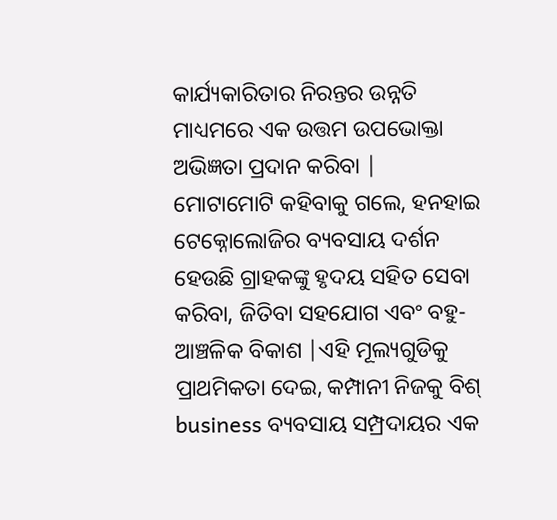କାର୍ଯ୍ୟକାରିତାର ନିରନ୍ତର ଉନ୍ନତି ମାଧ୍ୟମରେ ଏକ ଉତ୍ତମ ଉପଭୋକ୍ତା ଅଭିଜ୍ଞତା ପ୍ରଦାନ କରିବା |
ମୋଟାମୋଟି କହିବାକୁ ଗଲେ, ହନହାଇ ଟେକ୍ନୋଲୋଜିର ବ୍ୟବସାୟ ଦର୍ଶନ ହେଉଛି ଗ୍ରାହକଙ୍କୁ ହୃଦୟ ସହିତ ସେବା କରିବା, ଜିତିବା ସହଯୋଗ ଏବଂ ବହୁ-ଆଞ୍ଚଳିକ ବିକାଶ |ଏହି ମୂଲ୍ୟଗୁଡିକୁ ପ୍ରାଥମିକତା ଦେଇ, କମ୍ପାନୀ ନିଜକୁ ବିଶ୍ business ବ୍ୟବସାୟ ସମ୍ପ୍ରଦାୟର ଏକ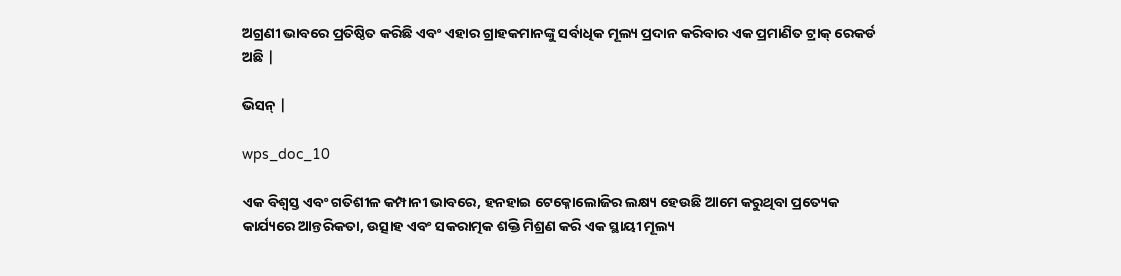ଅଗ୍ରଣୀ ଭାବରେ ପ୍ରତିଷ୍ଠିତ କରିଛି ଏବଂ ଏହାର ଗ୍ରାହକମାନଙ୍କୁ ସର୍ବାଧିକ ମୂଲ୍ୟ ପ୍ରଦାନ କରିବାର ଏକ ପ୍ରମାଣିତ ଟ୍ରାକ୍ ରେକର୍ଡ ଅଛି |

ଭିସନ୍ |

wps_doc_10

ଏକ ବିଶ୍ୱସ୍ତ ଏବଂ ଗତିଶୀଳ କମ୍ପାନୀ ଭାବରେ, ହନହାଇ ଟେକ୍ନୋଲୋଜିର ଲକ୍ଷ୍ୟ ହେଉଛି ଆମେ କରୁଥିବା ପ୍ରତ୍ୟେକ କାର୍ଯ୍ୟରେ ଆନ୍ତରିକତା, ଉତ୍ସାହ ଏବଂ ସକରାତ୍ମକ ଶକ୍ତି ମିଶ୍ରଣ କରି ଏକ ସ୍ଥାୟୀ ମୂଲ୍ୟ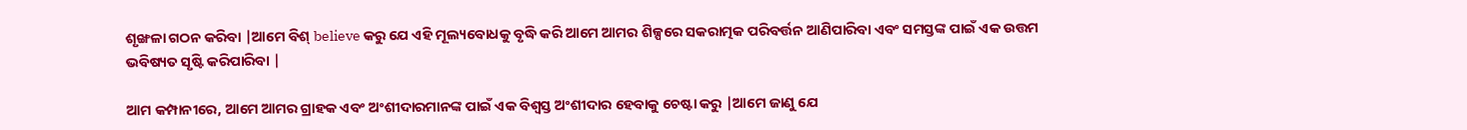ଶୃଙ୍ଖଳା ଗଠନ କରିବା |ଆମେ ବିଶ୍ believe କରୁ ଯେ ଏହି ମୂଲ୍ୟବୋଧକୁ ବୃଦ୍ଧି କରି ଆମେ ଆମର ଶିଳ୍ପରେ ସକରାତ୍ମକ ପରିବର୍ତ୍ତନ ଆଣିପାରିବା ଏବଂ ସମସ୍ତଙ୍କ ପାଇଁ ଏକ ଉତ୍ତମ ଭବିଷ୍ୟତ ସୃଷ୍ଟି କରିପାରିବା |

ଆମ କମ୍ପାନୀରେ, ଆମେ ଆମର ଗ୍ରାହକ ଏବଂ ଅଂଶୀଦାରମାନଙ୍କ ପାଇଁ ଏକ ବିଶ୍ୱସ୍ତ ଅଂଶୀଦାର ହେବାକୁ ଚେଷ୍ଟା କରୁ |ଆମେ ଜାଣୁ ଯେ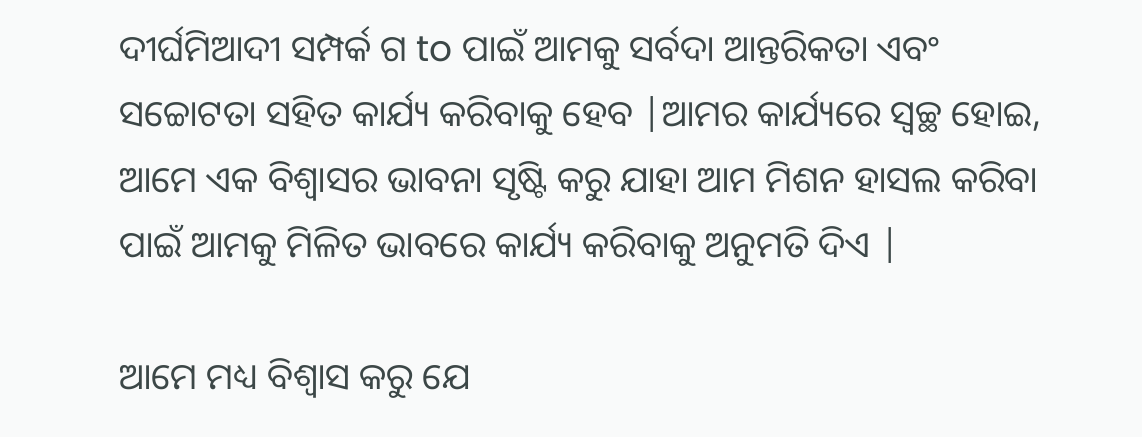ଦୀର୍ଘମିଆଦୀ ସମ୍ପର୍କ ଗ to ପାଇଁ ଆମକୁ ସର୍ବଦା ଆନ୍ତରିକତା ଏବଂ ସଚ୍ଚୋଟତା ସହିତ କାର୍ଯ୍ୟ କରିବାକୁ ହେବ |ଆମର କାର୍ଯ୍ୟରେ ସ୍ୱଚ୍ଛ ହୋଇ, ଆମେ ଏକ ବିଶ୍ୱାସର ଭାବନା ସୃଷ୍ଟି କରୁ ଯାହା ଆମ ମିଶନ ହାସଲ କରିବା ପାଇଁ ଆମକୁ ମିଳିତ ଭାବରେ କାର୍ଯ୍ୟ କରିବାକୁ ଅନୁମତି ଦିଏ |

ଆମେ ମଧ୍ୟ ବିଶ୍ୱାସ କରୁ ଯେ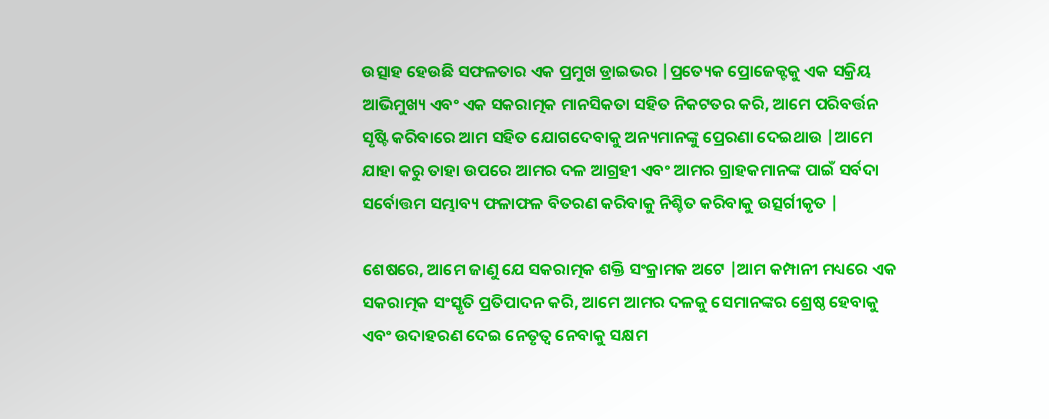ଉତ୍ସାହ ହେଉଛି ସଫଳତାର ଏକ ପ୍ରମୁଖ ଡ୍ରାଇଭର |ପ୍ରତ୍ୟେକ ପ୍ରୋଜେକ୍ଟକୁ ଏକ ସକ୍ରିୟ ଆଭିମୁଖ୍ୟ ଏବଂ ଏକ ସକରାତ୍ମକ ମାନସିକତା ସହିତ ନିକଟତର କରି, ଆମେ ପରିବର୍ତ୍ତନ ସୃଷ୍ଟି କରିବାରେ ଆମ ସହିତ ଯୋଗଦେବାକୁ ଅନ୍ୟମାନଙ୍କୁ ପ୍ରେରଣା ଦେଇଥାଉ |ଆମେ ଯାହା କରୁ ତାହା ଉପରେ ଆମର ଦଳ ଆଗ୍ରହୀ ଏବଂ ଆମର ଗ୍ରାହକମାନଙ୍କ ପାଇଁ ସର୍ବଦା ସର୍ବୋତ୍ତମ ସମ୍ଭାବ୍ୟ ଫଳାଫଳ ବିତରଣ କରିବାକୁ ନିଶ୍ଚିତ କରିବାକୁ ଉତ୍ସର୍ଗୀକୃତ |

ଶେଷରେ, ଆମେ ଜାଣୁ ଯେ ସକରାତ୍ମକ ଶକ୍ତି ସଂକ୍ରାମକ ଅଟେ |ଆମ କମ୍ପାନୀ ମଧ୍ୟରେ ଏକ ସକରାତ୍ମକ ସଂସ୍କୃତି ପ୍ରତିପାଦନ କରି, ଆମେ ଆମର ଦଳକୁ ସେମାନଙ୍କର ଶ୍ରେଷ୍ଠ ହେବାକୁ ଏବଂ ଉଦାହରଣ ଦେଇ ନେତୃତ୍ୱ ନେବାକୁ ସକ୍ଷମ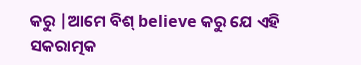କରୁ |ଆମେ ବିଶ୍ believe କରୁ ଯେ ଏହି ସକରାତ୍ମକ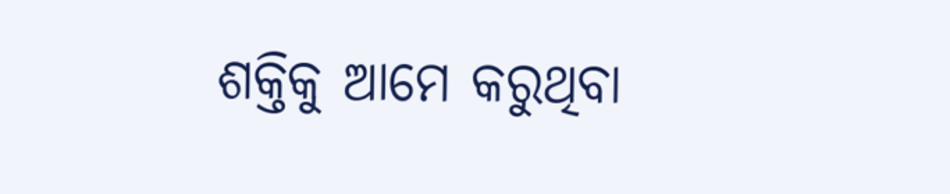ଶକ୍ତିକୁ ଆମେ କରୁଥିବା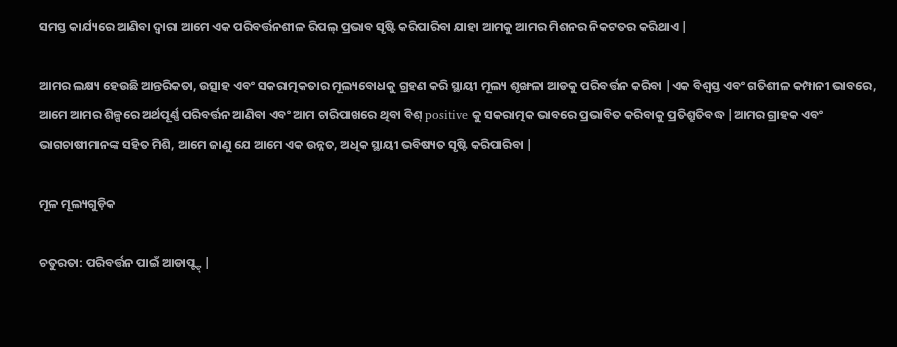ସମସ୍ତ କାର୍ଯ୍ୟରେ ଆଣିବା ଦ୍ୱାରା ଆମେ ଏକ ପରିବର୍ତ୍ତନଶୀଳ ରିପଲ୍ ପ୍ରଭାବ ସୃଷ୍ଟି କରିପାରିବା ଯାହା ଆମକୁ ଆମର ମିଶନର ନିକଟତର କରିଥାଏ |

ଆମର ଲକ୍ଷ୍ୟ ହେଉଛି ଆନ୍ତରିକତା, ଉତ୍ସାହ ଏବଂ ସକରାତ୍ମକତାର ମୂଲ୍ୟବୋଧକୁ ଗ୍ରହଣ କରି ସ୍ଥାୟୀ ମୂଲ୍ୟ ଶୃଙ୍ଖଳା ଆଡକୁ ପରିବର୍ତ୍ତନ କରିବା |ଏକ ବିଶ୍ୱସ୍ତ ଏବଂ ଗତିଶୀଳ କମ୍ପାନୀ ଭାବରେ, ଆମେ ଆମର ଶିଳ୍ପରେ ଅର୍ଥପୂର୍ଣ୍ଣ ପରିବର୍ତ୍ତନ ଆଣିବା ଏବଂ ଆମ ଚାରିପାଖରେ ଥିବା ବିଶ୍ positive କୁ ସକରାତ୍ମକ ଭାବରେ ପ୍ରଭାବିତ କରିବାକୁ ପ୍ରତିଶ୍ରୁତିବଦ୍ଧ |ଆମର ଗ୍ରାହକ ଏବଂ ଭାଗଚାଷୀମାନଙ୍କ ସହିତ ମିଶି, ଆମେ ଜାଣୁ ଯେ ଆମେ ଏକ ଉନ୍ନତ, ଅଧିକ ସ୍ଥାୟୀ ଭବିଷ୍ୟତ ସୃଷ୍ଟି କରିପାରିବା |

ମୂଳ ମୂଲ୍ୟଗୁଡ଼ିକ

ଚତୁରତା: ପରିବର୍ତ୍ତନ ପାଇଁ ଆଡାପ୍ଟ୍ଟ୍ |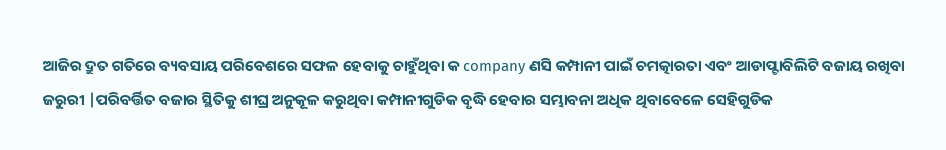ଆଜିର ଦ୍ରୁତ ଗତିରେ ବ୍ୟବସାୟ ପରିବେଶରେ ସଫଳ ହେବାକୁ ଚାହୁଁଥିବା କ company ଣସି କମ୍ପାନୀ ପାଇଁ ଚମତ୍କାରତା ଏବଂ ଆଡାପ୍ଟାବିଲିଟି ବଜାୟ ରଖିବା ଜରୁରୀ |ପରିବର୍ତ୍ତିତ ବଜାର ସ୍ଥିତିକୁ ଶୀଘ୍ର ଅନୁକୂଳ କରୁଥିବା କମ୍ପାନୀଗୁଡିକ ବୃଦ୍ଧି ହେବାର ସମ୍ଭାବନା ଅଧିକ ଥିବାବେଳେ ସେହିଗୁଡିକ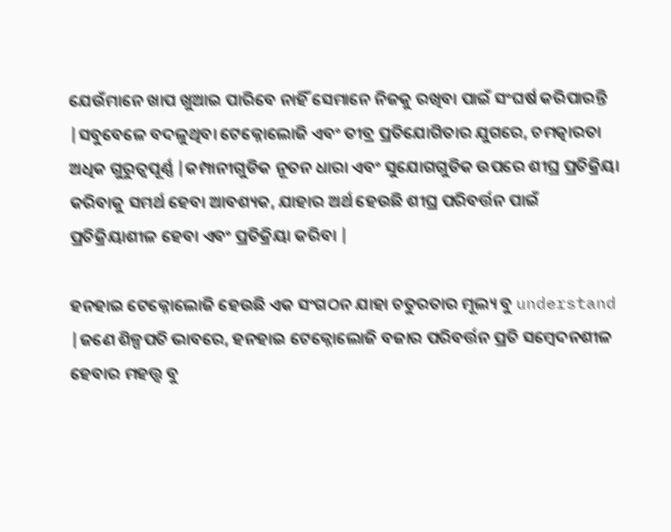ଯେଉଁମାନେ ଖାପ ଖୁଆଇ ପାରିବେ ନାହିଁ ସେମାନେ ନିଜକୁ ରଖିବା ପାଇଁ ସଂଘର୍ଷ କରିପାରନ୍ତି |ସବୁବେଳେ ବଦଳୁଥିବା ଟେକ୍ନୋଲୋଜି ଏବଂ ତୀବ୍ର ପ୍ରତିଯୋଗିତାର ଯୁଗରେ, ଚମତ୍କାରତା ଅଧିକ ଗୁରୁତ୍ୱପୂର୍ଣ୍ଣ |କମ୍ପାନୀଗୁଡିକ ନୂତନ ଧାରା ଏବଂ ସୁଯୋଗଗୁଡିକ ଉପରେ ଶୀଘ୍ର ପ୍ରତିକ୍ରିୟା କରିବାକୁ ସମର୍ଥ ହେବା ଆବଶ୍ୟକ, ଯାହାର ଅର୍ଥ ହେଉଛି ଶୀଘ୍ର ପରିବର୍ତ୍ତନ ପାଇଁ ପ୍ରତିକ୍ରିୟାଶୀଳ ହେବା ଏବଂ ପ୍ରତିକ୍ରିୟା କରିବା |

ହନହାଇ ଟେକ୍ନୋଲୋଜି ହେଉଛି ଏକ ସଂଗଠନ ଯାହା ଚତୁରତାର ମୂଲ୍ୟ ବୁ understand |ଜଣେ ଶିଳ୍ପପତି ଭାବରେ, ହନହାଇ ଟେକ୍ନୋଲୋଜି ବଜାର ପରିବର୍ତ୍ତନ ପ୍ରତି ସମ୍ବେଦନଶୀଳ ହେବାର ମହତ୍ତ୍ୱ ବୁ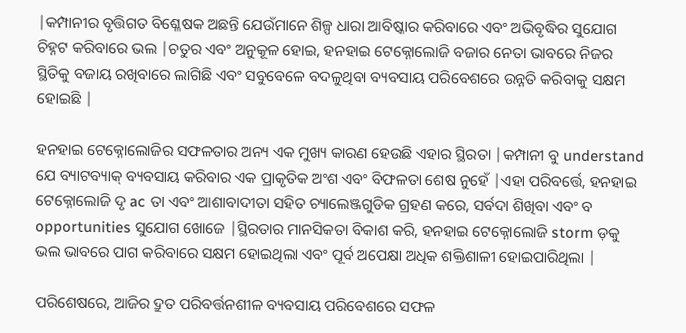|କମ୍ପାନୀର ବୃତ୍ତିଗତ ବିଶ୍ଳେଷକ ଅଛନ୍ତି ଯେଉଁମାନେ ଶିଳ୍ପ ଧାରା ଆବିଷ୍କାର କରିବାରେ ଏବଂ ଅଭିବୃଦ୍ଧିର ସୁଯୋଗ ଚିହ୍ନଟ କରିବାରେ ଭଲ |ଚତୁର ଏବଂ ଅନୁକୂଳ ହୋଇ, ହନହାଇ ଟେକ୍ନୋଲୋଜି ବଜାର ନେତା ଭାବରେ ନିଜର ସ୍ଥିତିକୁ ବଜାୟ ରଖିବାରେ ଲାଗିଛି ଏବଂ ସବୁବେଳେ ବଦଳୁଥିବା ବ୍ୟବସାୟ ପରିବେଶରେ ଉନ୍ନତି କରିବାକୁ ସକ୍ଷମ ହୋଇଛି |

ହନହାଇ ଟେକ୍ନୋଲୋଜିର ସଫଳତାର ଅନ୍ୟ ଏକ ମୁଖ୍ୟ କାରଣ ହେଉଛି ଏହାର ସ୍ଥିରତା |କମ୍ପାନୀ ବୁ understand ଯେ ବ୍ୟାଟବ୍ୟାକ୍ ବ୍ୟବସାୟ କରିବାର ଏକ ପ୍ରାକୃତିକ ଅଂଶ ଏବଂ ବିଫଳତା ଶେଷ ନୁହେଁ |ଏହା ପରିବର୍ତ୍ତେ, ହନହାଇ ଟେକ୍ନୋଲୋଜି ଦୃ ac ତା ଏବଂ ଆଶାବାଦୀତା ସହିତ ଚ୍ୟାଲେଞ୍ଜଗୁଡିକ ଗ୍ରହଣ କରେ, ସର୍ବଦା ଶିଖିବା ଏବଂ ବ opportunities ସୁଯୋଗ ଖୋଜେ |ସ୍ଥିରତାର ମାନସିକତା ବିକାଶ କରି, ହନହାଇ ଟେକ୍ନୋଲୋଜି storm ଡ଼କୁ ଭଲ ଭାବରେ ପାଗ କରିବାରେ ସକ୍ଷମ ହୋଇଥିଲା ଏବଂ ପୂର୍ବ ଅପେକ୍ଷା ଅଧିକ ଶକ୍ତିଶାଳୀ ହୋଇପାରିଥିଲା |

ପରିଶେଷରେ, ଆଜିର ଦ୍ରୁତ ପରିବର୍ତ୍ତନଶୀଳ ବ୍ୟବସାୟ ପରିବେଶରେ ସଫଳ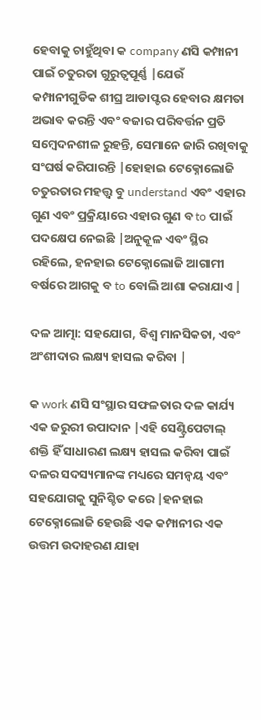ହେବାକୁ ଚାହୁଁଥିବା କ company ଣସି କମ୍ପାନୀ ପାଇଁ ଚତୁରତା ଗୁରୁତ୍ୱପୂର୍ଣ୍ଣ |ଯେଉଁ କମ୍ପାନୀଗୁଡିକ ଶୀଘ୍ର ଆଡାପ୍ଟର ହେବାର କ୍ଷମତା ଅଭାବ କରନ୍ତି ଏବଂ ବଜାର ପରିବର୍ତ୍ତନ ପ୍ରତି ସମ୍ବେଦନଶୀଳ ରୁହନ୍ତି, ସେମାନେ ଜାରି ରଖିବାକୁ ସଂଘର୍ଷ କରିପାରନ୍ତି |ହୋହାଇ ଟେକ୍ନୋଲୋଜି ଚତୁରତାର ମହତ୍ତ୍ୱ ବୁ understand ଏବଂ ଏହାର ଗୁଣ ଏବଂ ପ୍ରକ୍ରିୟାରେ ଏହାର ଗୁଣ ବ to ପାଇଁ ପଦକ୍ଷେପ ନେଇଛି |ଅନୁକୂଳ ଏବଂ ସ୍ଥିର ରହିଲେ, ହନହାଇ ଟେକ୍ନୋଲୋଜି ଆଗାମୀ ବର୍ଷରେ ଆଗକୁ ବ to ବୋଲି ଆଶା କରାଯାଏ |

ଦଳ ଆତ୍ମା: ସହଯୋଗ, ବିଶ୍ୱ ମାନସିକତା, ଏବଂ ଅଂଶୀଦାର ଲକ୍ଷ୍ୟ ହାସଲ କରିବା |

କ work ଣସି ସଂସ୍ଥାର ସଫଳତାର ଦଳ କାର୍ଯ୍ୟ ଏକ ଜରୁରୀ ଉପାଦାନ |ଏହି ସେଣ୍ଟ୍ରିପେଟାଲ୍ ଶକ୍ତି ହିଁ ସାଧାରଣ ଲକ୍ଷ୍ୟ ହାସଲ କରିବା ପାଇଁ ଦଳର ସଦସ୍ୟମାନଙ୍କ ମଧ୍ୟରେ ସମନ୍ୱୟ ଏବଂ ସହଯୋଗକୁ ସୁନିଶ୍ଚିତ କରେ |ହନହାଇ ଟେକ୍ନୋଲୋଜି ହେଉଛି ଏକ କମ୍ପାନୀର ଏକ ଉତ୍ତମ ଉଦାହରଣ ଯାହା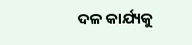ଦଳ କାର୍ଯ୍ୟକୁ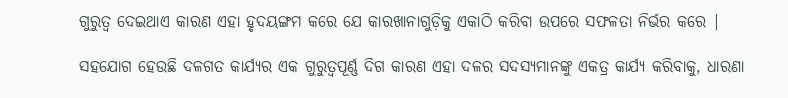ଗୁରୁତ୍ୱ ଦେଇଥାଏ କାରଣ ଏହା ହୃଦୟଙ୍ଗମ କରେ ଯେ କାରଖାନାଗୁଡ଼ିକୁ ଏକାଠି କରିବା ଉପରେ ସଫଳତା ନିର୍ଭର କରେ |

ସହଯୋଗ ହେଉଛି ଦଳଗତ କାର୍ଯ୍ୟର ଏକ ଗୁରୁତ୍ୱପୂର୍ଣ୍ଣ ଦିଗ କାରଣ ଏହା ଦଳର ସଦସ୍ୟମାନଙ୍କୁ ଏକତ୍ର କାର୍ଯ୍ୟ କରିବାକୁ, ଧାରଣା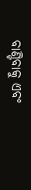ବାଣ୍ଟିବାକୁ ଏବଂ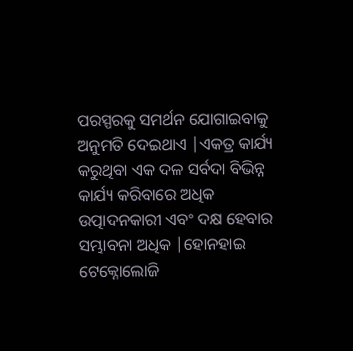ପରସ୍ପରକୁ ସମର୍ଥନ ଯୋଗାଇବାକୁ ଅନୁମତି ଦେଇଥାଏ |ଏକତ୍ର କାର୍ଯ୍ୟ କରୁଥିବା ଏକ ଦଳ ସର୍ବଦା ବିଭିନ୍ନ କାର୍ଯ୍ୟ କରିବାରେ ଅଧିକ ଉତ୍ପାଦନକାରୀ ଏବଂ ଦକ୍ଷ ହେବାର ସମ୍ଭାବନା ଅଧିକ |ହୋନହାଇ ଟେକ୍ନୋଲୋଜି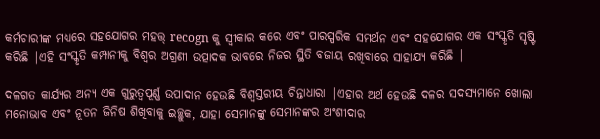କର୍ମଚାରୀଙ୍କ ମଧ୍ୟରେ ସହଯୋଗର ମହତ୍ତ୍ recogn କୁ ସ୍ୱୀକାର କରେ ଏବଂ ପାରସ୍ପରିକ ସମର୍ଥନ ଏବଂ ସହଯୋଗର ଏକ ସଂସ୍କୃତି ସୃଷ୍ଟି କରିଛି |ଏହି ସଂସ୍କୃତି କମ୍ପାନୀକୁ ବିଶ୍ୱର ଅଗ୍ରଣୀ ଉତ୍ପାଦକ ଭାବରେ ନିଜର ସ୍ଥିତି ବଜାୟ ରଖିବାରେ ସାହାଯ୍ୟ କରିଛି |

ଦଳଗତ କାର୍ଯ୍ୟର ଅନ୍ୟ ଏକ ଗୁରୁତ୍ୱପୂର୍ଣ୍ଣ ଉପାଦାନ ହେଉଛି ବିଶ୍ୱସ୍ତରୀୟ ଚିନ୍ତାଧାରା |ଏହାର ଅର୍ଥ ହେଉଛି ଦଳର ସଦସ୍ୟମାନେ ଖୋଲା ମନୋଭାବ ଏବଂ ନୂତନ ଜିନିଷ ଶିଖିବାକୁ ଇଚ୍ଛୁକ, ଯାହା ସେମାନଙ୍କୁ ସେମାନଙ୍କର ଅଂଶୀଦାର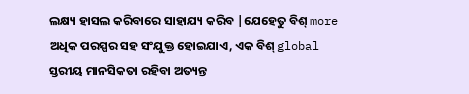ଲକ୍ଷ୍ୟ ହାସଲ କରିବାରେ ସାହାଯ୍ୟ କରିବ |ଯେହେତୁ ବିଶ୍ more ଅଧିକ ପରସ୍ପର ସହ ସଂଯୁକ୍ତ ହୋଇଯାଏ, ଏକ ବିଶ୍ global ସ୍ତରୀୟ ମାନସିକତା ରହିବା ଅତ୍ୟନ୍ତ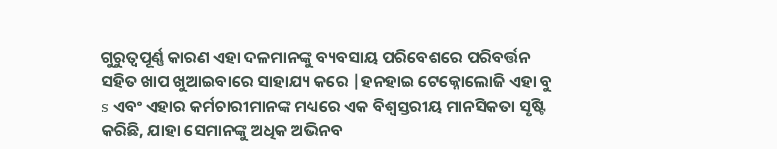ଗୁରୁତ୍ୱପୂର୍ଣ୍ଣ କାରଣ ଏହା ଦଳମାନଙ୍କୁ ବ୍ୟବସାୟ ପରିବେଶରେ ପରିବର୍ତ୍ତନ ସହିତ ଖାପ ଖୁଆଇବାରେ ସାହାଯ୍ୟ କରେ |ହନହାଇ ଟେକ୍ନୋଲୋଜି ଏହା ବୁ s ଏବଂ ଏହାର କର୍ମଚାରୀମାନଙ୍କ ମଧ୍ୟରେ ଏକ ବିଶ୍ୱସ୍ତରୀୟ ମାନସିକତା ସୃଷ୍ଟି କରିଛି, ଯାହା ସେମାନଙ୍କୁ ଅଧିକ ଅଭିନବ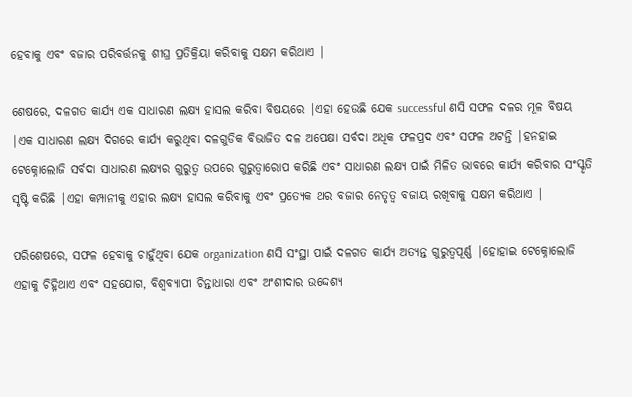ହେବାକୁ ଏବଂ ବଜାର ପରିବର୍ତ୍ତନକୁ ଶୀଘ୍ର ପ୍ରତିକ୍ରିୟା କରିବାକୁ ସକ୍ଷମ କରିଥାଏ |

ଶେଷରେ, ଦଳଗତ କାର୍ଯ୍ୟ ଏକ ସାଧାରଣ ଲକ୍ଷ୍ୟ ହାସଲ କରିବା ବିଷୟରେ |ଏହା ହେଉଛି ଯେକ successful ଣସି ସଫଳ ଦଳର ମୂଳ ବିଷୟ |ଏକ ସାଧାରଣ ଲକ୍ଷ୍ୟ ଦିଗରେ କାର୍ଯ୍ୟ କରୁଥିବା ଦଳଗୁଡିକ ବିଭାଜିତ ଦଳ ଅପେକ୍ଷା ସର୍ବଦା ଅଧିକ ଫଳପ୍ରଦ ଏବଂ ସଫଳ ଅଟନ୍ତି |ହନହାଇ ଟେକ୍ନୋଲୋଜି ସର୍ବଦା ସାଧାରଣ ଲକ୍ଷ୍ୟର ଗୁରୁତ୍ୱ ଉପରେ ଗୁରୁତ୍ୱାରୋପ କରିଛି ଏବଂ ସାଧାରଣ ଲକ୍ଷ୍ୟ ପାଇଁ ମିଳିତ ଭାବରେ କାର୍ଯ୍ୟ କରିବାର ସଂସ୍କୃତି ସୃଷ୍ଟି କରିଛି |ଏହା କମ୍ପାନୀକୁ ଏହାର ଲକ୍ଷ୍ୟ ହାସଲ କରିବାକୁ ଏବଂ ପ୍ରତ୍ୟେକ ଥର ବଜାର ନେତୃତ୍ୱ ବଜାୟ ରଖିବାକୁ ସକ୍ଷମ କରିଥାଏ |

ପରିଶେଷରେ, ସଫଳ ହେବାକୁ ଚାହୁଁଥିବା ଯେକ organization ଣସି ସଂସ୍ଥା ପାଇଁ ଦଳଗତ କାର୍ଯ୍ୟ ଅତ୍ୟନ୍ତ ଗୁରୁତ୍ୱପୂର୍ଣ୍ଣ |ହୋହାଇ ଟେକ୍ନୋଲୋଜି ଏହାକୁ ଚିହ୍ନିଥାଏ ଏବଂ ସହଯୋଗ, ବିଶ୍ୱବ୍ୟାପୀ ଚିନ୍ତାଧାରା ଏବଂ ଅଂଶୀଦାର ଉଦ୍ଦେଶ୍ୟ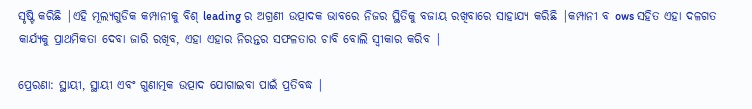ସୃଷ୍ଟି କରିଛି |ଏହି ମୂଲ୍ୟଗୁଡିକ କମ୍ପାନୀକୁ ବିଶ୍ leading ର ଅଗ୍ରଣୀ ଉତ୍ପାଦକ ଭାବରେ ନିଜର ସ୍ଥିତିକୁ ବଜାୟ ରଖିବାରେ ସାହାଯ୍ୟ କରିଛି |କମ୍ପାନୀ ବ ows ସହିତ ଏହା ଦଳଗତ କାର୍ଯ୍ୟକୁ ପ୍ରାଥମିକତା ଦେବା ଜାରି ରଖିବ, ଏହା ଏହାର ନିରନ୍ତର ସଫଳତାର ଚାବି ବୋଲି ସ୍ୱୀକାର କରିବ |

ପ୍ରେରଣା: ସ୍ଥାୟୀ, ସ୍ଥାୟୀ ଏବଂ ଗୁଣାତ୍ମକ ଉତ୍ପାଦ ଯୋଗାଇବା ପାଇଁ ପ୍ରତିବଦ୍ଧ |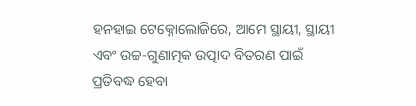ହନହାଇ ଟେକ୍ନୋଲୋଜିରେ, ଆମେ ସ୍ଥାୟୀ, ସ୍ଥାୟୀ ଏବଂ ଉଚ୍ଚ-ଗୁଣାତ୍ମକ ଉତ୍ପାଦ ବିତରଣ ପାଇଁ ପ୍ରତିବଦ୍ଧ ହେବା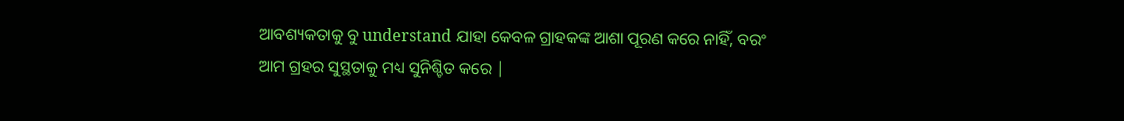ଆବଶ୍ୟକତାକୁ ବୁ understand ଯାହା କେବଳ ଗ୍ରାହକଙ୍କ ଆଶା ପୂରଣ କରେ ନାହିଁ, ବରଂ ଆମ ଗ୍ରହର ସୁସ୍ଥତାକୁ ମଧ୍ୟ ସୁନିଶ୍ଚିତ କରେ |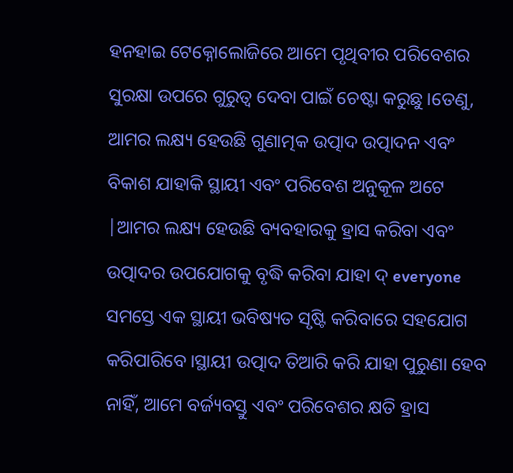ହନହାଇ ଟେକ୍ନୋଲୋଜିରେ ଆମେ ପୃଥିବୀର ପରିବେଶର ସୁରକ୍ଷା ଉପରେ ଗୁରୁତ୍ୱ ଦେବା ପାଇଁ ଚେଷ୍ଟା କରୁଛୁ।ତେଣୁ, ଆମର ଲକ୍ଷ୍ୟ ହେଉଛି ଗୁଣାତ୍ମକ ଉତ୍ପାଦ ଉତ୍ପାଦନ ଏବଂ ବିକାଶ ଯାହାକି ସ୍ଥାୟୀ ଏବଂ ପରିବେଶ ଅନୁକୂଳ ଅଟେ |ଆମର ଲକ୍ଷ୍ୟ ହେଉଛି ବ୍ୟବହାରକୁ ହ୍ରାସ କରିବା ଏବଂ ଉତ୍ପାଦର ଉପଯୋଗକୁ ବୃଦ୍ଧି କରିବା ଯାହା ଦ୍ everyone ସମସ୍ତେ ଏକ ସ୍ଥାୟୀ ଭବିଷ୍ୟତ ସୃଷ୍ଟି କରିବାରେ ସହଯୋଗ କରିପାରିବେ।ସ୍ଥାୟୀ ଉତ୍ପାଦ ତିଆରି କରି ଯାହା ପୁରୁଣା ହେବ ନାହିଁ, ଆମେ ବର୍ଜ୍ୟବସ୍ତୁ ଏବଂ ପରିବେଶର କ୍ଷତି ହ୍ରାସ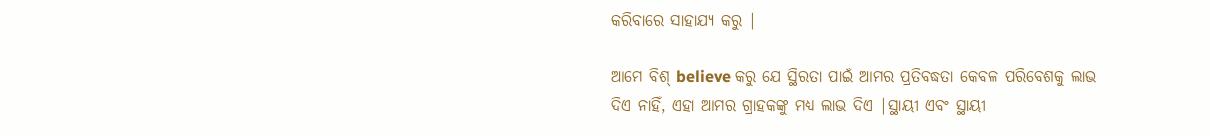କରିବାରେ ସାହାଯ୍ୟ କରୁ |

ଆମେ ବିଶ୍ believe କରୁ ଯେ ସ୍ଥିରତା ପାଇଁ ଆମର ପ୍ରତିବଦ୍ଧତା କେବଳ ପରିବେଶକୁ ଲାଭ ଦିଏ ନାହିଁ, ଏହା ଆମର ଗ୍ରାହକଙ୍କୁ ମଧ୍ୟ ଲାଭ ଦିଏ |ସ୍ଥାୟୀ ଏବଂ ସ୍ଥାୟୀ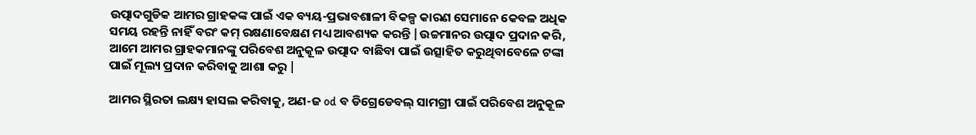ଉତ୍ପାଦଗୁଡିକ ଆମର ଗ୍ରାହକଙ୍କ ପାଇଁ ଏକ ବ୍ୟୟ-ପ୍ରଭାବଶାଳୀ ବିକଳ୍ପ କାରଣ ସେମାନେ କେବଳ ଅଧିକ ସମୟ ରହନ୍ତି ନାହିଁ ବରଂ କମ୍ ରକ୍ଷଣାବେକ୍ଷଣ ମଧ୍ୟ ଆବଶ୍ୟକ କରନ୍ତି |ଉଚ୍ଚମାନର ଉତ୍ପାଦ ପ୍ରଦାନ କରି, ଆମେ ଆମର ଗ୍ରାହକମାନଙ୍କୁ ପରିବେଶ ଅନୁକୂଳ ଉତ୍ପାଦ ବାଛିବା ପାଇଁ ଉତ୍ସାହିତ କରୁଥିବାବେଳେ ଟଙ୍କା ପାଇଁ ମୂଲ୍ୟ ପ୍ରଦାନ କରିବାକୁ ଆଶା କରୁ |

ଆମର ସ୍ଥିରତା ଲକ୍ଷ୍ୟ ହାସଲ କରିବାକୁ, ଅଣ-ଜ od ବ ଡିଗ୍ରେଡେବଲ୍ ସାମଗ୍ରୀ ପାଇଁ ପରିବେଶ ଅନୁକୂଳ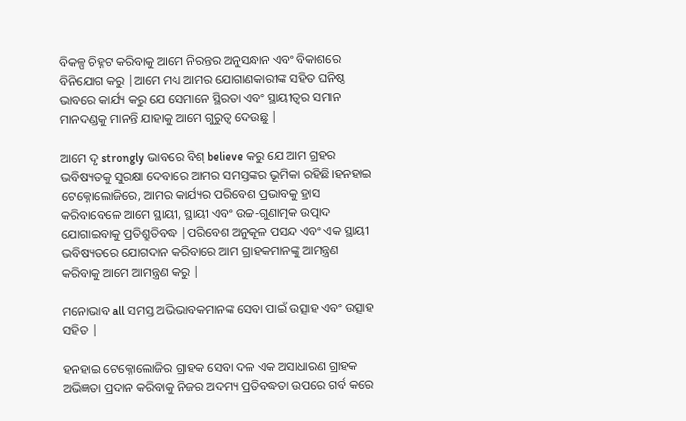ବିକଳ୍ପ ଚିହ୍ନଟ କରିବାକୁ ଆମେ ନିରନ୍ତର ଅନୁସନ୍ଧାନ ଏବଂ ବିକାଶରେ ବିନିଯୋଗ କରୁ |ଆମେ ମଧ୍ୟ ଆମର ଯୋଗାଣକାରୀଙ୍କ ସହିତ ଘନିଷ୍ଠ ଭାବରେ କାର୍ଯ୍ୟ କରୁ ଯେ ସେମାନେ ସ୍ଥିରତା ଏବଂ ସ୍ଥାୟୀତ୍ୱର ସମାନ ମାନଦଣ୍ଡକୁ ମାନନ୍ତି ଯାହାକୁ ଆମେ ଗୁରୁତ୍ୱ ଦେଉଛୁ |

ଆମେ ଦୃ strongly ଭାବରେ ବିଶ୍ believe କରୁ ଯେ ଆମ ଗ୍ରହର ଭବିଷ୍ୟତକୁ ସୁରକ୍ଷା ଦେବାରେ ଆମର ସମସ୍ତଙ୍କର ଭୂମିକା ରହିଛି।ହନହାଇ ଟେକ୍ନୋଲୋଜିରେ, ଆମର କାର୍ଯ୍ୟର ପରିବେଶ ପ୍ରଭାବକୁ ହ୍ରାସ କରିବାବେଳେ ଆମେ ସ୍ଥାୟୀ, ସ୍ଥାୟୀ ଏବଂ ଉଚ୍ଚ-ଗୁଣାତ୍ମକ ଉତ୍ପାଦ ଯୋଗାଇବାକୁ ପ୍ରତିଶ୍ରୁତିବଦ୍ଧ |ପରିବେଶ ଅନୁକୂଳ ପସନ୍ଦ ଏବଂ ଏକ ସ୍ଥାୟୀ ଭବିଷ୍ୟତରେ ଯୋଗଦାନ କରିବାରେ ଆମ ଗ୍ରାହକମାନଙ୍କୁ ଆମନ୍ତ୍ରଣ କରିବାକୁ ଆମେ ଆମନ୍ତ୍ରଣ କରୁ |

ମନୋଭାବ all ସମସ୍ତ ଅଭିଭାବକମାନଙ୍କ ସେବା ପାଇଁ ଉତ୍ସାହ ଏବଂ ଉତ୍ସାହ ସହିତ |

ହନହାଇ ଟେକ୍ନୋଲୋଜିର ଗ୍ରାହକ ସେବା ଦଳ ଏକ ଅସାଧାରଣ ଗ୍ରାହକ ଅଭିଜ୍ଞତା ପ୍ରଦାନ କରିବାକୁ ନିଜର ଅଦମ୍ୟ ପ୍ରତିବଦ୍ଧତା ଉପରେ ଗର୍ବ କରେ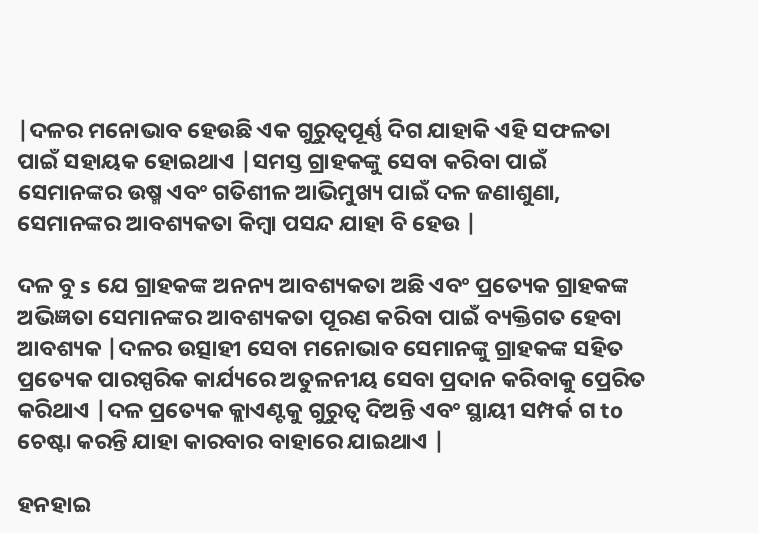|ଦଳର ମନୋଭାବ ହେଉଛି ଏକ ଗୁରୁତ୍ୱପୂର୍ଣ୍ଣ ଦିଗ ଯାହାକି ଏହି ସଫଳତା ପାଇଁ ସହାୟକ ହୋଇଥାଏ |ସମସ୍ତ ଗ୍ରାହକଙ୍କୁ ସେବା କରିବା ପାଇଁ ସେମାନଙ୍କର ଉଷ୍ମ ଏବଂ ଗତିଶୀଳ ଆଭିମୁଖ୍ୟ ପାଇଁ ଦଳ ଜଣାଶୁଣା, ସେମାନଙ୍କର ଆବଶ୍ୟକତା କିମ୍ବା ପସନ୍ଦ ଯାହା ବି ହେଉ |

ଦଳ ବୁ s ଯେ ଗ୍ରାହକଙ୍କ ଅନନ୍ୟ ଆବଶ୍ୟକତା ଅଛି ଏବଂ ପ୍ରତ୍ୟେକ ଗ୍ରାହକଙ୍କ ଅଭିଜ୍ଞତା ସେମାନଙ୍କର ଆବଶ୍ୟକତା ପୂରଣ କରିବା ପାଇଁ ବ୍ୟକ୍ତିଗତ ହେବା ଆବଶ୍ୟକ |ଦଳର ଉତ୍ସାହୀ ସେବା ମନୋଭାବ ସେମାନଙ୍କୁ ଗ୍ରାହକଙ୍କ ସହିତ ପ୍ରତ୍ୟେକ ପାରସ୍ପରିକ କାର୍ଯ୍ୟରେ ଅତୁଳନୀୟ ସେବା ପ୍ରଦାନ କରିବାକୁ ପ୍ରେରିତ କରିଥାଏ |ଦଳ ପ୍ରତ୍ୟେକ କ୍ଲାଏଣ୍ଟକୁ ଗୁରୁତ୍ୱ ଦିଅନ୍ତି ଏବଂ ସ୍ଥାୟୀ ସମ୍ପର୍କ ଗ to ଚେଷ୍ଟା କରନ୍ତି ଯାହା କାରବାର ବାହାରେ ଯାଇଥାଏ |

ହନହାଇ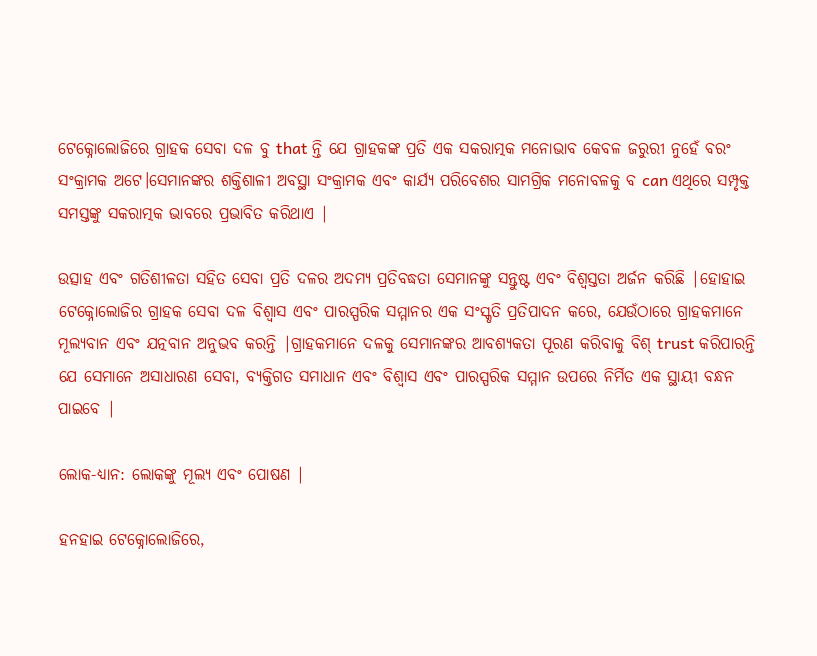ଟେକ୍ନୋଲୋଜିରେ ଗ୍ରାହକ ସେବା ଦଳ ବୁ that ନ୍ତି ଯେ ଗ୍ରାହକଙ୍କ ପ୍ରତି ଏକ ସକରାତ୍ମକ ମନୋଭାବ କେବଳ ଜରୁରୀ ନୁହେଁ ବରଂ ସଂକ୍ରାମକ ଅଟେ।ସେମାନଙ୍କର ଶକ୍ତିଶାଳୀ ଅବସ୍ଥା ସଂକ୍ରାମକ ଏବଂ କାର୍ଯ୍ୟ ପରିବେଶର ସାମଗ୍ରିକ ମନୋବଳକୁ ବ can ଏଥିରେ ସମ୍ପୃକ୍ତ ସମସ୍ତଙ୍କୁ ସକରାତ୍ମକ ଭାବରେ ପ୍ରଭାବିତ କରିଥାଏ |

ଉତ୍ସାହ ଏବଂ ଗତିଶୀଳତା ସହିତ ସେବା ପ୍ରତି ଦଳର ଅଦମ୍ୟ ପ୍ରତିବଦ୍ଧତା ସେମାନଙ୍କୁ ସନ୍ତୁଷ୍ଟ ଏବଂ ବିଶ୍ୱସ୍ତତା ଅର୍ଜନ କରିଛି |ହୋହାଇ ଟେକ୍ନୋଲୋଜିର ଗ୍ରାହକ ସେବା ଦଳ ବିଶ୍ୱାସ ଏବଂ ପାରସ୍ପରିକ ସମ୍ମାନର ଏକ ସଂସ୍କୃତି ପ୍ରତିପାଦନ କରେ, ଯେଉଁଠାରେ ଗ୍ରାହକମାନେ ମୂଲ୍ୟବାନ ଏବଂ ଯତ୍ନବାନ ଅନୁଭବ କରନ୍ତି |ଗ୍ରାହକମାନେ ଦଳକୁ ସେମାନଙ୍କର ଆବଶ୍ୟକତା ପୂରଣ କରିବାକୁ ବିଶ୍ trust କରିପାରନ୍ତି ଯେ ସେମାନେ ଅସାଧାରଣ ସେବା, ବ୍ୟକ୍ତିଗତ ସମାଧାନ ଏବଂ ବିଶ୍ୱାସ ଏବଂ ପାରସ୍ପରିକ ସମ୍ମାନ ଉପରେ ନିର୍ମିତ ଏକ ସ୍ଥାୟୀ ବନ୍ଧନ ପାଇବେ |

ଲୋକ-ଧ୍ୟାନ: ଲୋକଙ୍କୁ ମୂଲ୍ୟ ଏବଂ ପୋଷଣ |

ହନହାଇ ଟେକ୍ନୋଲୋଜିରେ,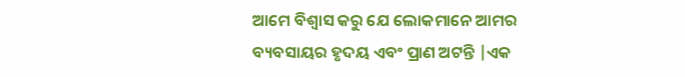ଆମେ ବିଶ୍ୱାସ କରୁ ଯେ ଲୋକମାନେ ଆମର ବ୍ୟବସାୟର ହୃଦୟ ଏବଂ ପ୍ରାଣ ଅଟନ୍ତି |ଏକ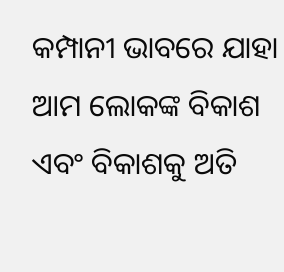କମ୍ପାନୀ ଭାବରେ ଯାହା ଆମ ଲୋକଙ୍କ ବିକାଶ ଏବଂ ବିକାଶକୁ ଅତି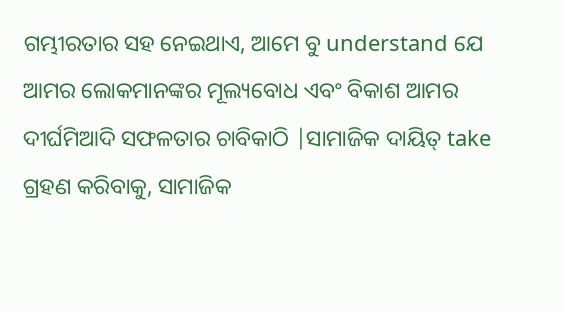ଗମ୍ଭୀରତାର ସହ ନେଇଥାଏ, ଆମେ ବୁ understand ଯେ ଆମର ଲୋକମାନଙ୍କର ମୂଲ୍ୟବୋଧ ଏବଂ ବିକାଶ ଆମର ଦୀର୍ଘମିଆଦି ସଫଳତାର ଚାବିକାଠି |ସାମାଜିକ ଦାୟିତ୍ take ଗ୍ରହଣ କରିବାକୁ, ସାମାଜିକ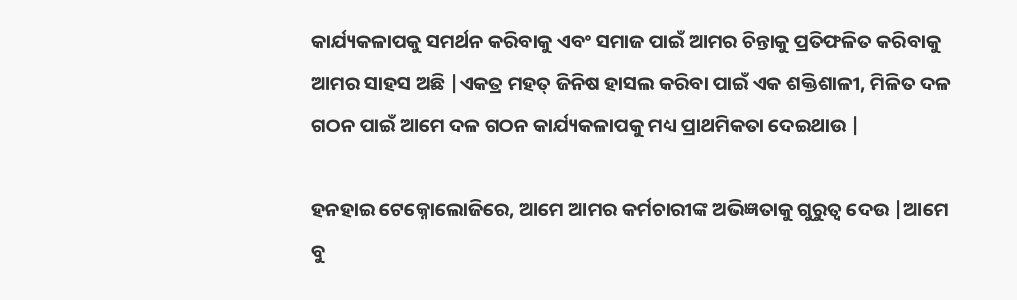କାର୍ଯ୍ୟକଳାପକୁ ସମର୍ଥନ କରିବାକୁ ଏବଂ ସମାଜ ପାଇଁ ଆମର ଚିନ୍ତାକୁ ପ୍ରତିଫଳିତ କରିବାକୁ ଆମର ସାହସ ଅଛି |ଏକତ୍ର ମହତ୍ ଜିନିଷ ହାସଲ କରିବା ପାଇଁ ଏକ ଶକ୍ତିଶାଳୀ, ମିଳିତ ଦଳ ଗଠନ ପାଇଁ ଆମେ ଦଳ ଗଠନ କାର୍ଯ୍ୟକଳାପକୁ ମଧ୍ୟ ପ୍ରାଥମିକତା ଦେଇଥାଉ |

ହନହାଇ ଟେକ୍ନୋଲୋଜିରେ, ଆମେ ଆମର କର୍ମଚାରୀଙ୍କ ଅଭିଜ୍ଞତାକୁ ଗୁରୁତ୍ୱ ଦେଉ |ଆମେ ବୁ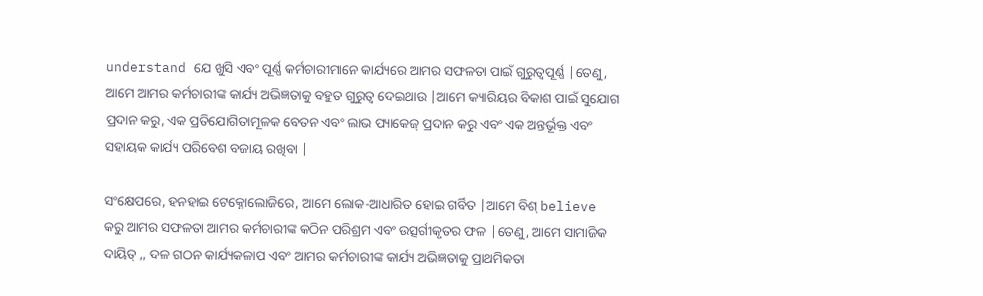understand ଯେ ଖୁସି ଏବଂ ପୂର୍ଣ୍ଣ କର୍ମଚାରୀମାନେ କାର୍ଯ୍ୟରେ ଆମର ସଫଳତା ପାଇଁ ଗୁରୁତ୍ୱପୂର୍ଣ୍ଣ |ତେଣୁ, ଆମେ ଆମର କର୍ମଚାରୀଙ୍କ କାର୍ଯ୍ୟ ଅଭିଜ୍ଞତାକୁ ବହୁତ ଗୁରୁତ୍ୱ ଦେଇଥାଉ |ଆମେ କ୍ୟାରିୟର ବିକାଶ ପାଇଁ ସୁଯୋଗ ପ୍ରଦାନ କରୁ, ଏକ ପ୍ରତିଯୋଗିତାମୂଳକ ବେତନ ଏବଂ ଲାଭ ପ୍ୟାକେଜ୍ ପ୍ରଦାନ କରୁ ଏବଂ ଏକ ଅନ୍ତର୍ଭୂକ୍ତ ଏବଂ ସହାୟକ କାର୍ଯ୍ୟ ପରିବେଶ ବଜାୟ ରଖିବା |

ସଂକ୍ଷେପରେ, ହନହାଇ ଟେକ୍ନୋଲୋଜିରେ, ଆମେ ଲୋକ-ଆଧାରିତ ହୋଇ ଗର୍ବିତ |ଆମେ ବିଶ୍ believe କରୁ ଆମର ସଫଳତା ଆମର କର୍ମଚାରୀଙ୍କ କଠିନ ପରିଶ୍ରମ ଏବଂ ଉତ୍ସର୍ଗୀକୃତର ଫଳ |ତେଣୁ, ଆମେ ସାମାଜିକ ଦାୟିତ୍ ,, ଦଳ ଗଠନ କାର୍ଯ୍ୟକଳାପ ଏବଂ ଆମର କର୍ମଚାରୀଙ୍କ କାର୍ଯ୍ୟ ଅଭିଜ୍ଞତାକୁ ପ୍ରାଥମିକତା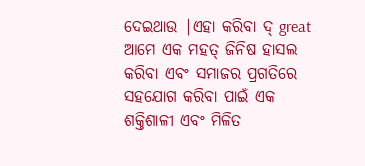ଦେଇଥାଉ |ଏହା କରିବା ଦ୍ great ଆମେ ଏକ ମହତ୍ ଜିନିଷ ହାସଲ କରିବା ଏବଂ ସମାଜର ପ୍ରଗତିରେ ସହଯୋଗ କରିବା ପାଇଁ ଏକ ଶକ୍ତିଶାଳୀ ଏବଂ ମିଳିତ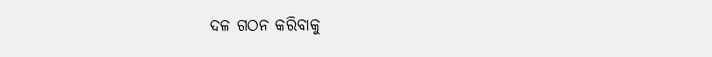ଦଳ ଗଠନ କରିବାକୁ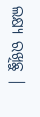ଲକ୍ଷ୍ୟ ରଖିଛୁ |